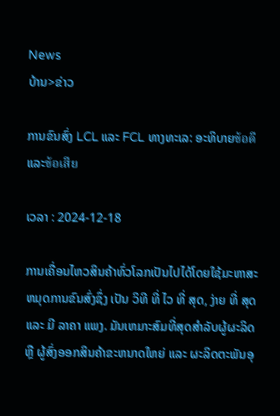News
ບ້ານ>ຂ່າວ

ການຂົນສົ່ງ LCL ແລະ FCL ທາງທະເລ: ອະທິບາຍข้อดีແລະข้อเสีย

ເວລາ : 2024-12-18

ການເຄື່ອນໄຫວສິນຄ້າທົ່ວໂລກເປັນໄປໄດ້ໂດຍໃຊ້ມະຫາສະຫມຸດການຂົນສົ່ງຊຶ່ງ ເປັນ ວິທີ ທີ່ ໄວ ທີ່ ສຸດ, ງ່າຍ ທີ່ ສຸດ ແລະ ມີ ລາຄາ ແພງ. ມັນເຫມາະສົມທີ່ສຸດສໍາລັບຜູ້ຜະລິດ ຫຼື ຜູ້ສົ່ງອອກສິນຄ້າຂະຫນາດໃຫຍ່ ແລະ ຜະລິດຕະພັນອຸ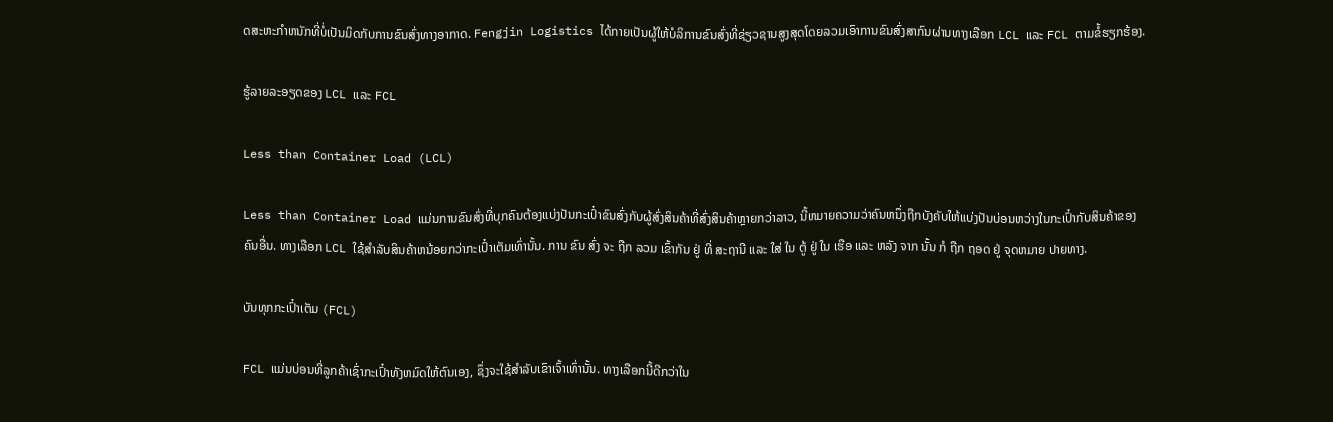ດສະຫະກໍາຫນັກທີ່ບໍ່ເປັນມິດກັບການຂົນສົ່ງທາງອາກາດ. Fengjin Logistics ໄດ້ກາຍເປັນຜູ້ໃຫ້ບໍລິການຂົນສົ່ງທີ່ຊ່ຽວຊານສູງສຸດໂດຍລວມເອົາການຂົນສົ່ງສາກົນຜ່ານທາງເລືອກ LCL ແລະ FCL ຕາມຂໍ້ຮຽກຮ້ອງ.

ຮູ້ລາຍລະອຽດຂອງ LCL ແລະ FCL

Less than Container Load (LCL)

Less than Container Load ແມ່ນການຂົນສົ່ງທີ່ບຸກຄົນຕ້ອງແບ່ງປັນກະເປົ໋າຂົນສົ່ງກັບຜູ້ສົ່ງສິນຄ້າທີ່ສົ່ງສິນຄ້າຫຼາຍກວ່າລາວ, ນີ້ຫມາຍຄວາມວ່າຄົນຫນຶ່ງຖືກບັງຄັບໃຫ້ແບ່ງປັນບ່ອນຫວ່າງໃນກະເປົ໋າກັບສິນຄ້າຂອງຄົນອື່ນ. ທາງເລືອກ LCL ໃຊ້ສໍາລັບສິນຄ້າຫນ້ອຍກວ່າກະເປົ໋າເຕັມເທົ່ານັ້ນ. ການ ຂົນ ສົ່ງ ຈະ ຖືກ ລວມ ເຂົ້າກັນ ຢູ່ ທີ່ ສະຖານີ ແລະ ໃສ່ ໃນ ຕູ້ ຢູ່ ໃນ ເຮືອ ແລະ ຫລັງ ຈາກ ນັ້ນ ກໍ ຖືກ ຖອດ ຢູ່ ຈຸດຫມາຍ ປາຍທາງ.

ບັນທຸກກະເປົ໋າເຕັມ (FCL)

FCL ແມ່ນບ່ອນທີ່ລູກຄ້າເຊົ່າກະເປົ໋າທັງຫມົດໃຫ້ຕົນເອງ, ຊຶ່ງຈະໃຊ້ສໍາລັບເຂົາເຈົ້າເທົ່ານັ້ນ. ທາງເລືອກນີ້ດີກວ່າໃນ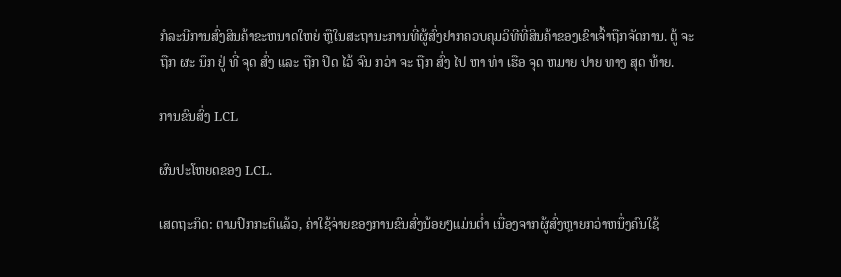ກໍລະນີການສົ່ງສິນຄ້າຂະຫນາດໃຫຍ່ ຫຼືໃນສະຖານະການທີ່ຜູ້ສົ່ງຢາກຄວບຄຸມວິທີທີ່ສິນຄ້າຂອງເຂົາເຈົ້າຖືກຈັດການ. ຕູ້ ຈະ ຖືກ ຜະ ນຶກ ຢູ່ ທີ່ ຈຸດ ສົ່ງ ແລະ ຖືກ ປິດ ໄວ້ ຈົນ ກວ່າ ຈະ ຖືກ ສົ່ງ ໄປ ຫາ ທ່າ ເຮືອ ຈຸດ ຫມາຍ ປາຍ ທາງ ສຸດ ທ້າຍ.

ການຂົນສົ່ງ LCL

ຜົນປະໂຫຍດຂອງ LCL.

ເສດຖະກິດ: ຕາມປົກກະຕິແລ້ວ, ຄ່າໃຊ້ຈ່າຍຂອງການຂົນສົ່ງນ້ອຍໆແມ່ນຕ່ຳ ເນື່ອງຈາກຜູ້ສົ່ງຫຼາຍກວ່າຫນຶ່ງຄົນໃຊ້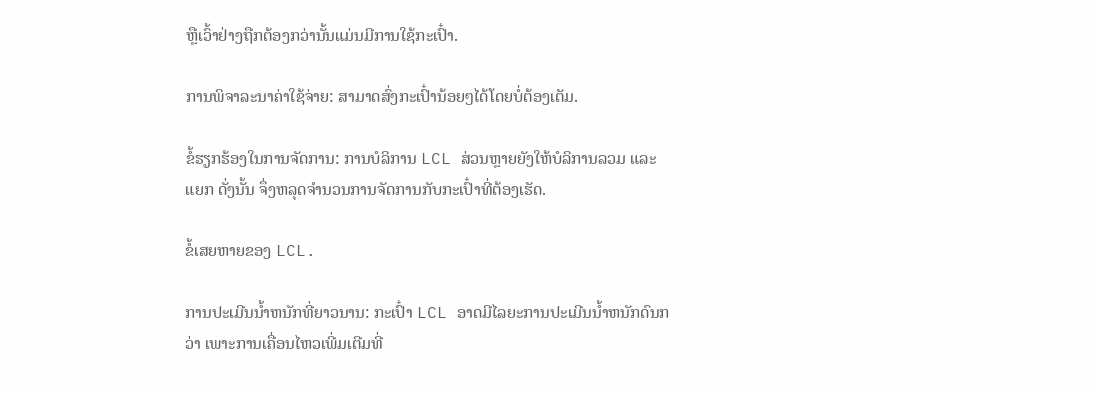ຫຼືເວົ້າຢ່າງຖືກຕ້ອງກວ່ານັ້ນແມ່ນມີການໃຊ້ກະເປົ໋າ.

ການພິຈາລະນາຄ່າໃຊ້ຈ່າຍ: ສາມາດສົ່ງກະເປົ໋ານ້ອຍໆໄດ້ໂດຍບໍ່ຕ້ອງເຕັມ.

ຂໍ້ຮຽກຮ້ອງໃນການຈັດການ: ການບໍລິການ LCL ສ່ວນຫຼາຍຍັງໃຫ້ບໍລິການລວມ ແລະ ແຍກ ດັ່ງນັ້ນ ຈຶ່ງຫລຸດຈໍານວນການຈັດການກັບກະເປົ໋າທີ່ຕ້ອງເຮັດ.

ຂໍ້ເສຍຫາຍຂອງ LCL.

ການປະເມີນນໍ້າຫນັກທີ່ຍາວນານ: ກະເປົ໋າ LCL ອາດມີໄລຍະການປະເມີນນໍ້າຫນັກດົນກວ່າ ເພາະການເຄື່ອນໄຫວເພີ່ມເຕີມທີ່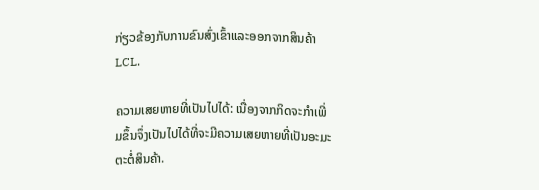ກ່ຽວຂ້ອງກັບການຂົນສົ່ງເຂົ້າແລະອອກຈາກສິນຄ້າ LCL.

ຄວາມເສຍຫາຍທີ່ເປັນໄປໄດ້: ເນື່ອງຈາກກິດຈະກໍາເພີ່ມຂຶ້ນຈຶ່ງເປັນໄປໄດ້ທີ່ຈະມີຄວາມເສຍຫາຍທີ່ເປັນອະມະຕະຕໍ່ສິນຄ້າ.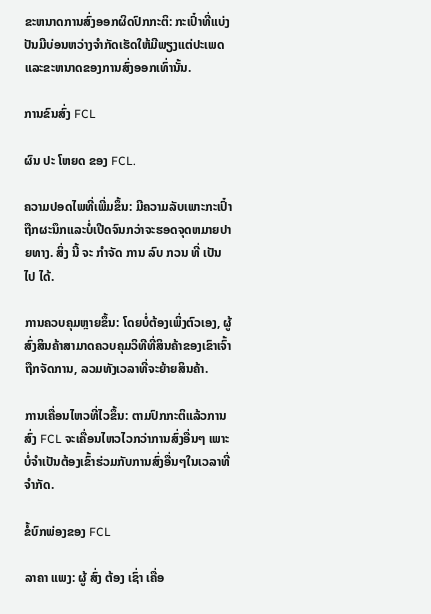ຂະຫນາດການສົ່ງອອກຜິດປົກກະຕິ: ກະເປົ໋າທີ່ແບ່ງປັນມີບ່ອນຫວ່າງຈໍາກັດເຮັດໃຫ້ມີພຽງແຕ່ປະເພດແລະຂະຫນາດຂອງການສົ່ງອອກເທົ່ານັ້ນ.

ການຂົນສົ່ງ FCL

ຜົນ ປະ ໂຫຍດ ຂອງ FCL.

ຄວາມປອດໄພທີ່ເພີ່ມຂຶ້ນ: ມີຄວາມລັບເພາະກະເປົ໋າຖືກຜະນຶກແລະບໍ່ເປີດຈົນກວ່າຈະຮອດຈຸດຫມາຍປາຍທາງ. ສິ່ງ ນີ້ ຈະ ກໍາຈັດ ການ ລົບ ກວນ ທີ່ ເປັນ ໄປ ໄດ້.

ການຄວບຄຸມຫຼາຍຂຶ້ນ: ໂດຍບໍ່ຕ້ອງເພິ່ງຕົວເອງ, ຜູ້ສົ່ງສິນຄ້າສາມາດຄວບຄຸມວິທີທີ່ສິນຄ້າຂອງເຂົາເຈົ້າຖືກຈັດການ, ລວມທັງເວລາທີ່ຈະຍ້າຍສິນຄ້າ.

ການເຄື່ອນໄຫວທີ່ໄວຂຶ້ນ: ຕາມປົກກະຕິແລ້ວການສົ່ງ FCL ຈະເຄື່ອນໄຫວໄວກວ່າການສົ່ງອື່ນໆ ເພາະບໍ່ຈໍາເປັນຕ້ອງເຂົ້າຮ່ວມກັບການສົ່ງອື່ນໆໃນເວລາທີ່ຈໍາກັດ.

ຂໍ້ບົກພ່ອງຂອງ FCL

ລາຄາ ແພງ: ຜູ້ ສົ່ງ ຕ້ອງ ເຊົ່າ ເຄື່ອ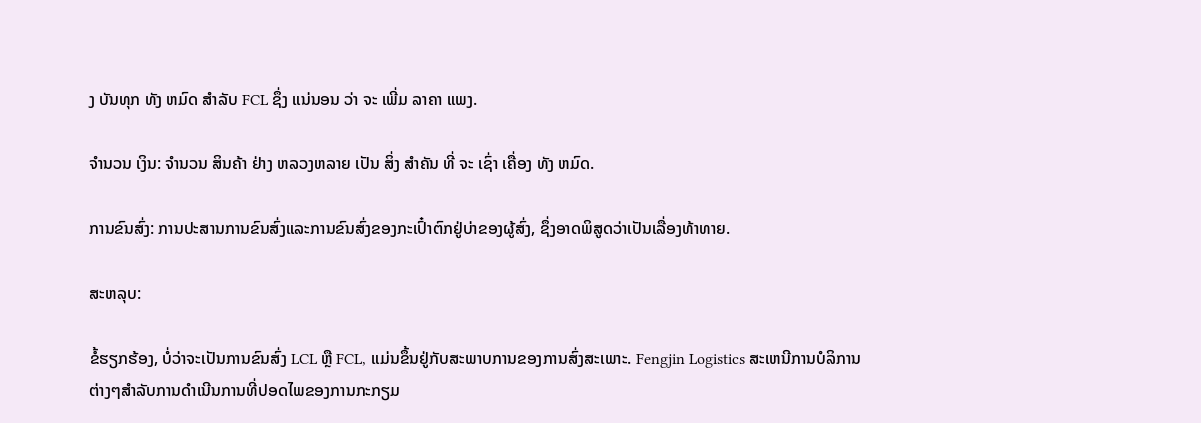ງ ບັນທຸກ ທັງ ຫມົດ ສໍາລັບ FCL ຊຶ່ງ ແນ່ນອນ ວ່າ ຈະ ເພີ່ມ ລາຄາ ແພງ.

ຈໍານວນ ເງິນ: ຈໍານວນ ສິນຄ້າ ຢ່າງ ຫລວງຫລາຍ ເປັນ ສິ່ງ ສໍາຄັນ ທີ່ ຈະ ເຊົ່າ ເຄື່ອງ ທັງ ຫມົດ.

ການຂົນສົ່ງ: ການປະສານການຂົນສົ່ງແລະການຂົນສົ່ງຂອງກະເປົ໋າຕົກຢູ່ບ່າຂອງຜູ້ສົ່ງ, ຊຶ່ງອາດພິສູດວ່າເປັນເລື່ອງທ້າທາຍ.

ສະຫລຸບ:

ຂໍ້ຮຽກຮ້ອງ, ບໍ່ວ່າຈະເປັນການຂົນສົ່ງ LCL ຫຼື FCL, ແມ່ນຂຶ້ນຢູ່ກັບສະພາບການຂອງການສົ່ງສະເພາະ. Fengjin Logistics ສະເຫນີການບໍລິການຕ່າງໆສໍາລັບການດໍາເນີນການທີ່ປອດໄພຂອງການກະກຽມ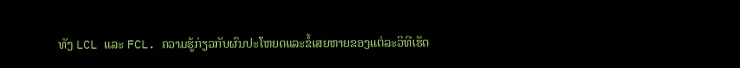ທັງ LCL ແລະ FCL. ຄວາມຮູ້ກ່ຽວກັບຜົນປະໂຫຍດແລະຂໍ້ເສຍຫາຍຂອງແຕ່ລະວິທີເຮັດ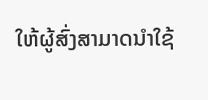ໃຫ້ຜູ້ສົ່ງສາມາດນໍາໃຊ້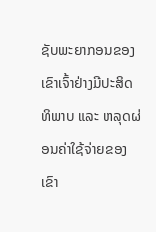ຊັບພະຍາກອນຂອງເຂົາເຈົ້າຢ່າງມີປະສິດທິພາບ ແລະ ຫລຸດຜ່ອນຄ່າໃຊ້ຈ່າຍຂອງເຂົາ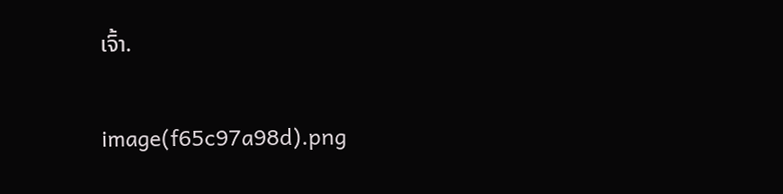ເຈົ້າ.

image(f65c97a98d).png